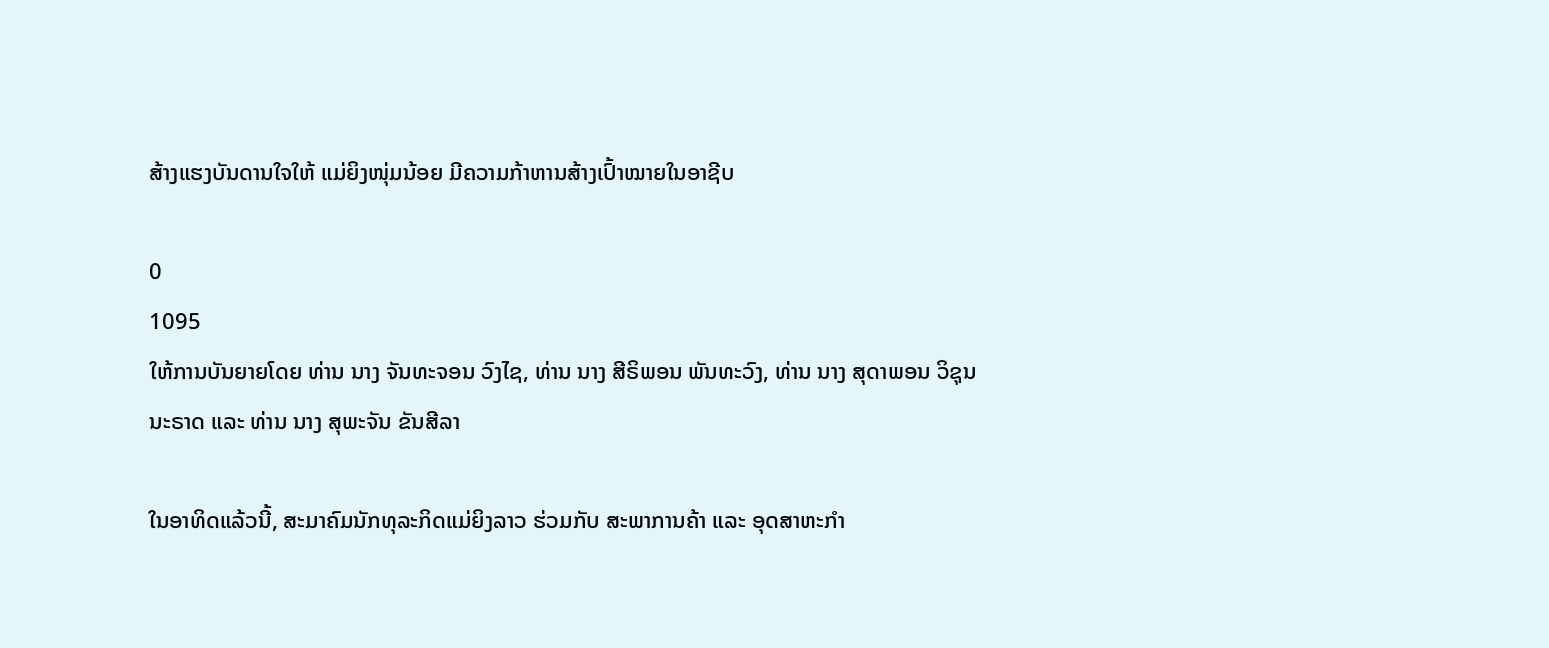ສ້າງແຮງບັນດານໃຈໃຫ້ ແມ່ຍິງໜຸ່ມນ້ອຍ ມີຄວາມກ້າຫານສ້າງເປົ້າໝາຍໃນອາຊີບ

0
1095
ໃຫ້ການບັນຍາຍໂດຍ ທ່ານ ນາງ ຈັນທະຈອນ ວົງໄຊ, ທ່ານ ນາງ ສີຣິພອນ ພັນທະວົງ, ທ່ານ ນາງ ສຸດາພອນ ວິຊຸນນະຣາດ ແລະ ທ່ານ ນາງ ສຸພະຈັນ ຂັນສີລາ

ໃນອາທິດແລ້ວນີ້, ສະມາຄົມນັກທຸລະກິດແມ່ຍິງລາວ ຮ່ວມກັບ ສະພາການຄ້າ ແລະ ອຸດສາຫະກໍາ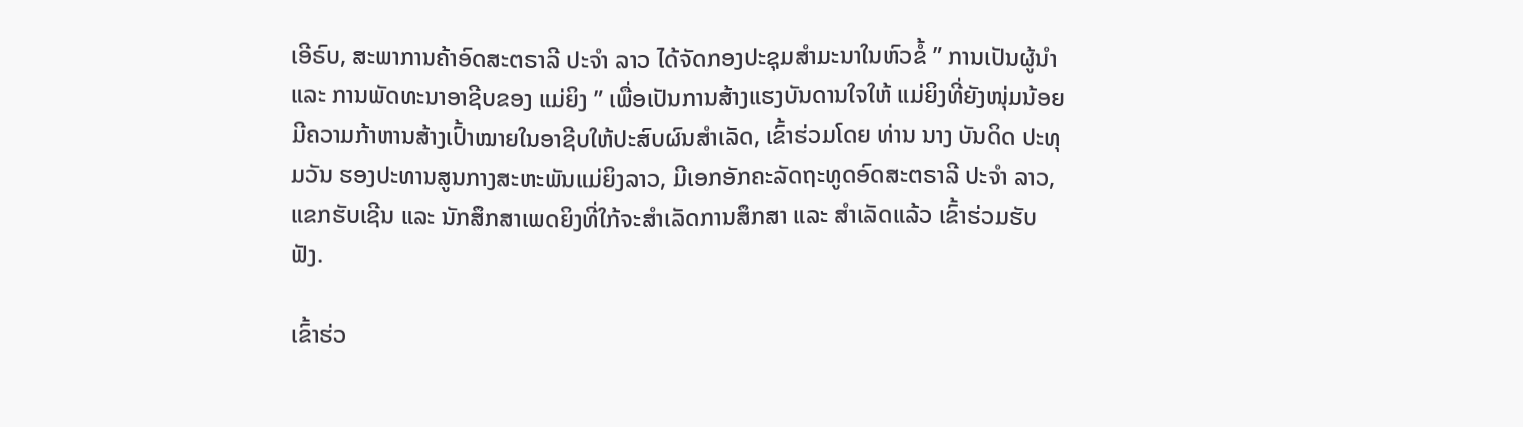ເອີຣົບ, ສະພາການຄ້າອົດສະຕຣາລີ ປະຈໍາ ລາວ ໄດ້ຈັດກອງປະຊຸມສໍາມະນາໃນຫົວຂໍ້ ” ການເປັນຜູ້ນໍາ ແລະ ການພັດທະນາອາຊີບຂອງ ແມ່ຍິງ ” ເພື່ອເປັນການສ້າງແຮງບັນດານໃຈໃຫ້ ແມ່ຍິງທີ່ຍັງໜຸ່ມນ້ອຍ ມີຄວາມກ້າຫານສ້າງເປົ້າໝາຍໃນອາຊີບໃຫ້ປະສົບຜົນສໍາເລັດ, ເຂົ້າຮ່ວມໂດຍ ທ່ານ ນາງ ບັນດິດ ປະທຸມວັນ ຮອງປະທານສູນກາງສະຫະພັນແມ່ຍິງລາວ, ມີເອກອັກຄະລັດຖະທູດອົດສະຕຣາລີ ປະຈຳ ລາວ, ແຂກຮັບເຊີນ ແລະ ນັກສຶກສາເພດຍິງທີ່ໃກ້ຈະສຳເລັດການສຶກສາ ແລະ ສຳເລັດແລ້ວ ເຂົ້າຮ່ວມຮັບຟັງ.

ເຂົ້າຮ່ວ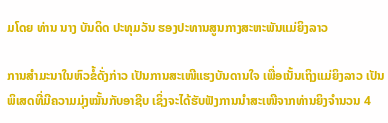ມໂດຍ ທ່ານ ນາງ ບັນດິດ ປະທຸມວັນ ຮອງປະທານສູນກາງສະຫະພັນແມ່ຍິງລາວ

ການສໍາມະນາໃນຫົວຂໍ້ດັ່ງກ່າວ ເປັນການສະເໜີແຮງບັນດານໃຈ ເພື່ອເນັ້ນເຖິງແມ່ຍິງລາວ ເປັນພິເສດທີ່ມີຄວາມມຸ່ງໝັ້ນກັບອາຊີບ ເຊິ່ງຈະໄດ້ຮັບຟັງການນໍາສະເໜີຈາກທ່ານຍິງຈໍານວນ 4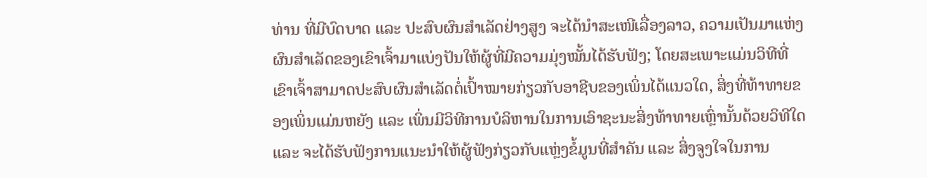ທ່ານ ທີ່ມີບົດບາດ ແລະ ປະສົບຜົນສໍາເລັດຢ່າງສູງ ຈະໄດ້ນໍາສະເໜີເລື່ອງລາວ, ຄວາມເປັນມາແຫ່ງຜົນສໍາເລັດຂອງເຂົາເຈົ້າມາແບ່ງປັນໃຫ້ຜູ້ທີ່ມີຄວາມມຸ່ງໝັ້ນໄດ້ຮັບຟັງ; ໂດຍສະເພາະແມ່ນວິທີທີ່ເຂົາເຈົ້າສາມາດປະສົບຜົນສໍາເລັດຕໍ່ເປົ້າໝາຍກ່ຽວກັບອາຊີບຂອງເພິ່ນໄດ້ແນວໃດ, ສິ່ງທີ່ທ້າທາຍຂອງເພິ່ນແມ່ນຫຍັງ ແລະ ເພິ່ນມີວິທີການບໍລິຫານໃນການເອົາຊະນະສິ່ງທ້າທາຍເຫຼົ່ານັ້ນດ້ວຍວິທີໃດ ແລະ ຈະໄດ້ຮັບຟັງການແນະນໍາໃຫ້ຜູ້ຟັງກ່ຽວກັບແຫຼ່ງຂໍ້ມູນທີ່ສໍາຄັນ ແລະ ສິ່ງຈູງໃຈໃນການ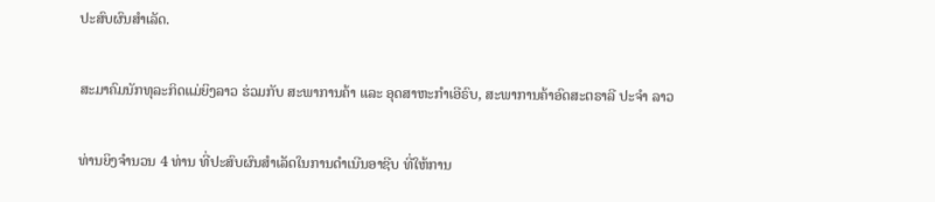ປະສົບຜົນສໍາເລັດ.

ສະມາຄົມນັກທຸລະກິດແມ່ຍິງລາວ ຮ່ວມກັບ ສະພາການຄ້າ ແລະ ອຸດສາຫະກໍາເອີຣົບ, ສະພາການຄ້າອົດສະຕຣາລີ ປະຈໍາ ລາວ

ທ່ານຍິງຈໍານວນ 4 ທ່ານ ທີ່ປະສົບຜົນສໍາເລັດໃນການດຳເນີນອາຊີບ ທີ່ໃຫ້ການ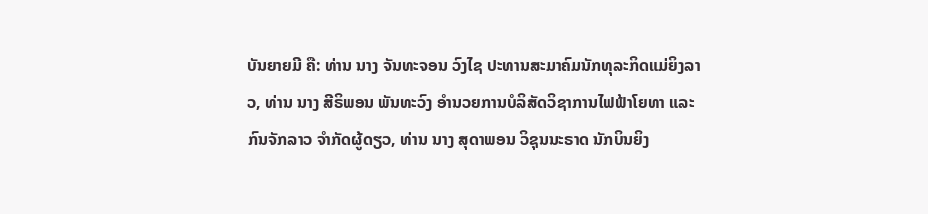ບັນຍາຍມີ ຄື: ທ່ານ ນາງ ຈັນທະຈອນ ວົງໄຊ ປະທານສະມາຄົມນັກທຸລະກິດແມ່ຍິງລາວ, ທ່ານ ນາງ ສີຣິພອນ ພັນທະວົງ ອໍານວຍການບໍລິສັດວິຊາການໄຟຟ້າໂຍທາ ແລະ ກົນຈັກລາວ ຈໍາກັດຜູ້ດຽວ, ທ່ານ ນາງ ສຸດາພອນ ວິຊຸນນະຣາດ ນັກບິນຍິງ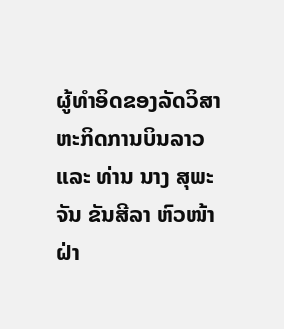ຜູ້ທໍາອິດຂອງລັດວິສາຫະກິດການບິນລາວ ແລະ ທ່ານ ນາງ ສຸພະຈັນ ຂັນສີລາ ຫົວໜ້າຝ່າ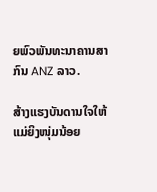ຍພົວພັນທະນາຄານສາກົນ ANZ ລາວ.

ສ້າງແຮງບັນດານໃຈໃຫ້ ແມ່ຍິງໜຸ່ມນ້ອຍ